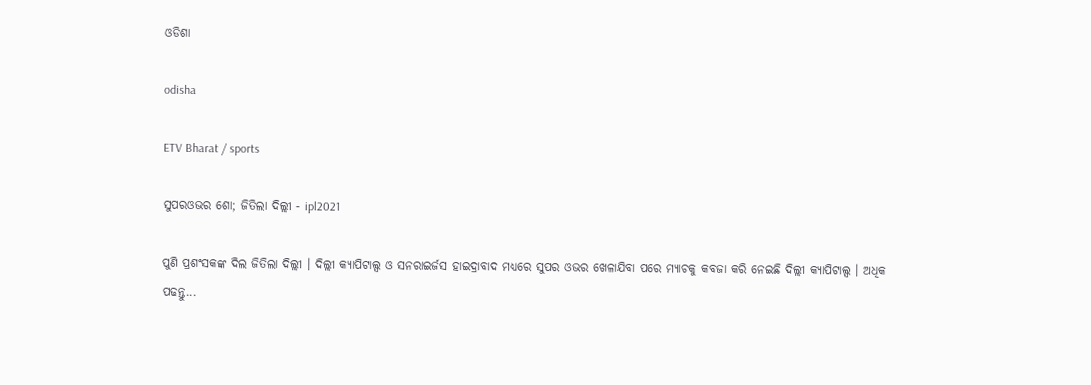ଓଡିଶା

odisha

ETV Bharat / sports

ସୁପରଓଭର ଶୋ; ଜିତିଲା ଦିଲ୍ଲୀ - ipl2021

ପୁଣି ପ୍ରଶଂସକଙ୍କ ଦିଲ ଜିତିଲା ଦିଲ୍ଲୀ । ଦିଲ୍ଲୀ କ୍ୟାପିଟାଲ୍ସ ଓ ସନରାଇର୍ଜସ ହାଇଦ୍ରାବାଦ ମଧ୍ୟରେ ସୁପର ଓଭର ଖେଳାଯିବା ପରେ ମ୍ୟାଚକୁ କବଜା କରି ନେଇଛି ଦିଲ୍ଲୀ କ୍ୟାପିଟାଲ୍ସ । ଅଧିକ ପଢନ୍ତୁ...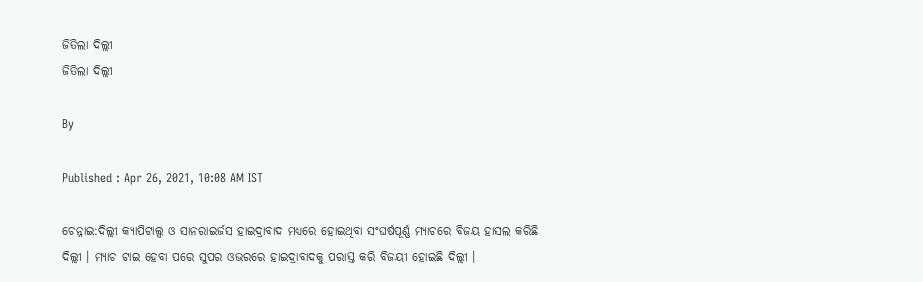ଜିତିଲା ଦିଲ୍ଲୀ
ଜିତିଲା ଦିଲ୍ଲୀ

By

Published : Apr 26, 2021, 10:08 AM IST

ଚେନ୍ନାଇ:ଦିଲ୍ଲୀ କ୍ୟାପିଟାଲ୍ସ ଓ ସାନରାଇର୍ଜସ ହାଇଦ୍ରାବାଦ ମଧ୍ୟରେ ହୋଇଥିବା ସଂଘର୍ଷପୂର୍ଣ୍ଣ ମ୍ୟାଚରେ ବିଜୟ ହାସଲ କରିଛି ଦିଲ୍ଲୀ । ମ୍ୟାଚ ଟାଇ ହେବା ପରେ ସୁପର ଓଭରରେ ହାଇଦ୍ରାବାଦକୁ ପରାସ୍ତ କରି ବିଜୟୀ ହୋଇଛି ଦିଲ୍ଲୀ ।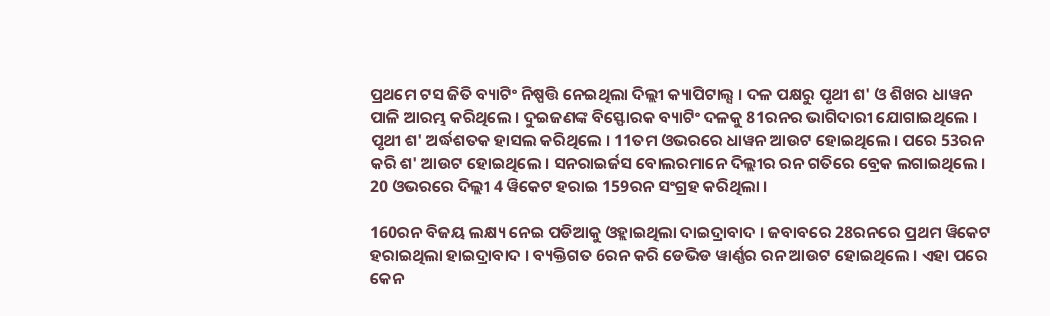ପ୍ରଥମେ ଟସ ଜିତି ବ୍ୟାଟିଂ ନିଷ୍ପତ୍ତି ନେଇଥିଲା ଦିଲ୍ଲୀ କ୍ୟାପିଟାଲ୍ସ । ଦଳ ପକ୍ଷରୁ ପୃଥୀ ଶ' ଓ ଶିଖର ଧାୱନ ପାଳି ଆରମ୍ଭ କରିଥିଲେ । ଦୁଇଜଣଙ୍କ ବିସ୍ଫୋରକ ବ୍ୟାଟିଂ ଦଳକୁ 81ରନର ଭାଗିଦାରୀ ଯୋଗାଇଥିଲେ । ପୃଥୀ ଶ' ଅର୍ଦ୍ଧଶତକ ହାସଲ କରିଥିଲେ । 11ତମ ଓଭରରେ ଧାୱନ ଆଉଟ ହୋଇଥିଲେ । ପରେ 53ରନ କରି ଶ' ଆଉଟ ହୋଇଥିଲେ । ସନରାଇର୍ଜସ ବୋଲରମାନେ ଦିଲ୍ଲୀର ରନ ଗତିରେ ବ୍ରେକ ଲଗାଇଥିଲେ । 20 ଓଭରରେ ଦିଲ୍ଲୀ 4 ୱିକେଟ ହରାଇ 159ରନ ସଂଗ୍ରହ କରିଥିଲା ।

160ରନ ବିଜୟ ଲକ୍ଷ୍ୟ ନେଇ ପଡିଆକୁ ଓହ୍ଲାଇଥିଲା ଦାଇଦ୍ରାବାଦ । ଜବାବରେ 28ରନରେ ପ୍ରଥମ ୱିକେଟ ହରାଇଥିଲା ହାଇଦ୍ରାବାଦ । ବ୍ୟକ୍ତିଗତ 6ରନ କରି ଡେଭିଡ ୱାର୍ଣ୍ଣର ରନ ଆଉଟ ହୋଇଥିଲେ । ଏହା ପରେ କେନ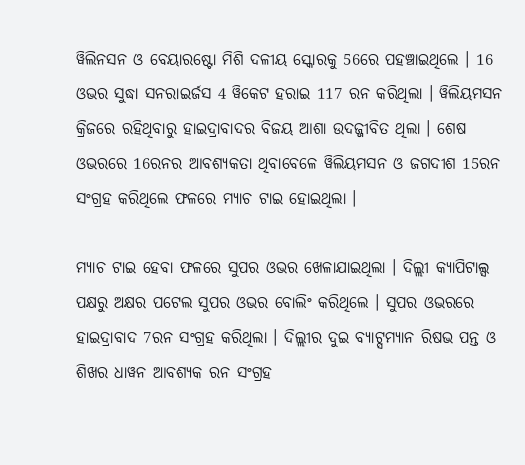ୱିଲିନସନ ଓ ବେୟାରଷ୍ଟୋ ମିଶି ଦଳୀୟ ସ୍କୋରକୁ 56ରେ ପହଞ୍ଚାଇଥିଲେ । 16 ଓଭର ସୁଦ୍ଧା ସନରାଇର୍ଜସ 4 ୱିକେଟ ହରାଇ 117 ରନ କରିଥିଲା । ୱିଲିୟମସନ କ୍ରିଜରେ ରହିଥିବାରୁ ହାଇଦ୍ରାବାଦର ବିଜୟ ଆଶା ଉଦଜ୍ଜୀବିତ ଥିଲା । ଶେଷ ଓଭରରେ 16ରନର ଆବଶ୍ୟକତା ଥିବାବେଳେ ୱିଲିୟମସନ ଓ ଜଗଦୀଶ 15ରନ ସଂଗ୍ରହ କରିଥିଲେ ଫଳରେ ମ୍ୟାଚ ଟାଇ ହୋଇଥିଲା ।

ମ୍ୟାଚ ଟାଇ ହେବା ଫଳରେ ସୁପର ଓଭର ଖେଳାଯାଇଥିଲା । ଦିଲ୍ଲୀ କ୍ୟାପିଟାଲ୍ସ ପକ୍ଷରୁ ଅକ୍ଷର ପଟେଲ ସୁପର ଓଭର ବୋଲିଂ କରିଥିଲେ । ସୁପର ଓଭରରେ ହାଇଦ୍ରାବାଦ 7ରନ ସଂଗ୍ରହ କରିଥିଲା । ଦିଲ୍ଲୀର ଦୁଇ ବ୍ୟାଟ୍ସମ୍ୟାନ ରିଷଭ ପନ୍ତ ଓ ଶିଖର ଧାୱନ ଆବଶ୍ୟକ ରନ ସଂଗ୍ରହ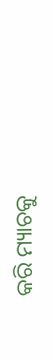କରି ମ୍ୟାଚକୁ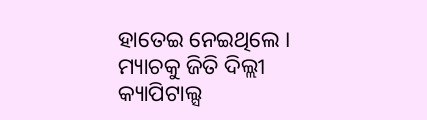ହାତେଇ ନେଇଥିଲେ । ମ୍ୟାଚକୁ ଜିତି ଦିଲ୍ଲୀ କ୍ୟାପିଟାଲ୍ସ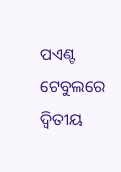ପଏଣ୍ଟ ଟେବୁଲରେ ଦ୍ବିତୀୟ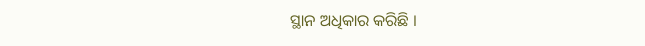ସ୍ଥାନ ଅଧିକାର କରିଛି ।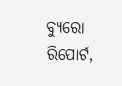ବ୍ୟୁରୋ ରିପୋର୍ଟ,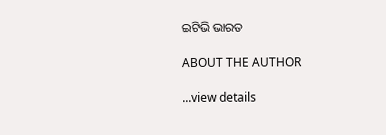ଇଟିଭି ଭାରତ

ABOUT THE AUTHOR

...view details